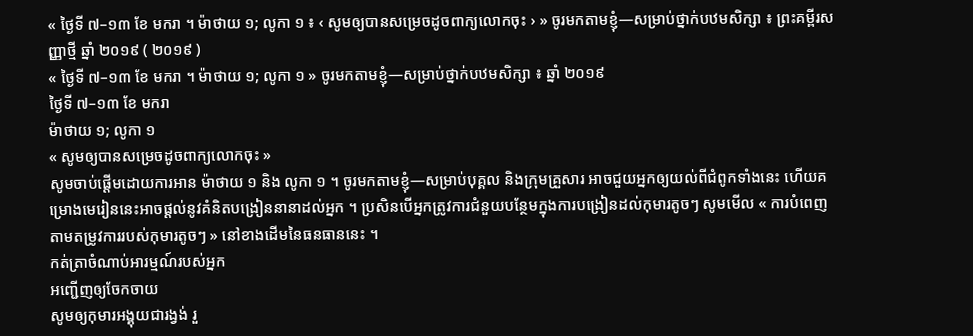« ថ្ងៃទី ៧–១៣ ខែ មករា ។ ម៉ាថាយ ១; លូកា ១ ៖ ‹ សូមឲ្យបានសម្រេចដូចពាក្យលោកចុះ › » ចូរមកតាមខ្ញុំ—សម្រាប់ថ្នាក់បឋមសិក្សា ៖ ព្រះគម្ពីរសញ្ញាថ្មី ឆ្នាំ ២០១៩ ( ២០១៩ )
« ថ្ងៃទី ៧–១៣ ខែ មករា ។ ម៉ាថាយ ១; លូកា ១ » ចូរមកតាមខ្ញុំ—សម្រាប់ថ្នាក់បឋមសិក្សា ៖ ឆ្នាំ ២០១៩
ថ្ងៃទី ៧–១៣ ខែ មករា
ម៉ាថាយ ១; លូកា ១
« សូមឲ្យបានសម្រេចដូចពាក្យលោកចុះ »
សូមចាប់ផ្ដើមដោយការអាន ម៉ាថាយ ១ និង លូកា ១ ។ ចូរមកតាមខ្ញុំ—សម្រាប់បុគ្គល និងក្រុមគ្រួសារ អាចជួយអ្នកឲ្យយល់ពីជំពូកទាំងនេះ ហើយគម្រោងមេរៀននេះអាចផ្ដល់នូវគំនិតបង្រៀននានាដល់អ្នក ។ ប្រសិនបើអ្នកត្រូវការជំនួយបន្ថែមក្នុងការបង្រៀនដល់កុមារតូចៗ សូមមើល « ការបំពេញតាមតម្រូវការរបស់កុមារតូចៗ » នៅខាងដើមនៃធនធាននេះ ។
កត់ត្រាចំណាប់អារម្មណ៍របស់អ្នក
អញ្ជើញឲ្យចែកចាយ
សូមឲ្យកុមារអង្គុយជារង្វង់ រួ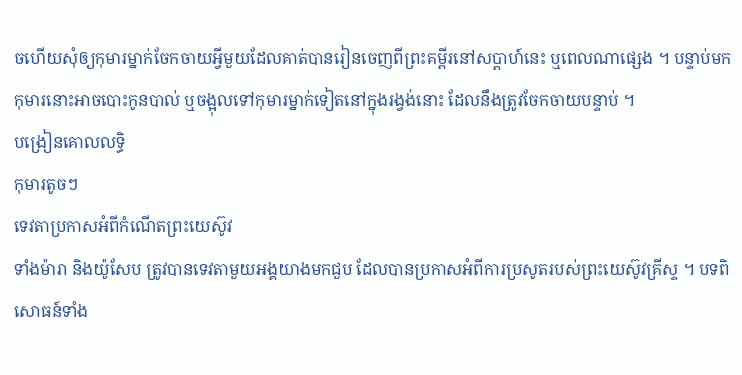ចហើយសុំឲ្យកុមារម្នាក់ចែកចាយអ្វីមួយដែលគាត់បានរៀនចេញពីព្រះគម្ពីរនៅសប្ដាហ៍នេះ ឬពេលណាផ្សេង ។ បន្ទាប់មក កុមារនោះអាចបោះកូនបាល់ ឬចង្អុលទៅកុមារម្នាក់ទៀតនៅក្នុងរង្វង់នោះ ដែលនឹងត្រូវចែកចាយបន្ទាប់ ។
បង្រៀនគោលលទ្ធិ
កុមារតូចៗ
ទេវតាប្រកាសអំពីកំណើតព្រះយេស៊ូវ
ទាំងម៉ារា និងយ៉ូសែប ត្រូវបានទេវតាមួយអង្គយាងមកជួប ដែលបានប្រកាសអំពីការប្រសូតរបស់ព្រះយេស៊ូវគ្រីស្ទ ។ បទពិសោធន៍ទាំង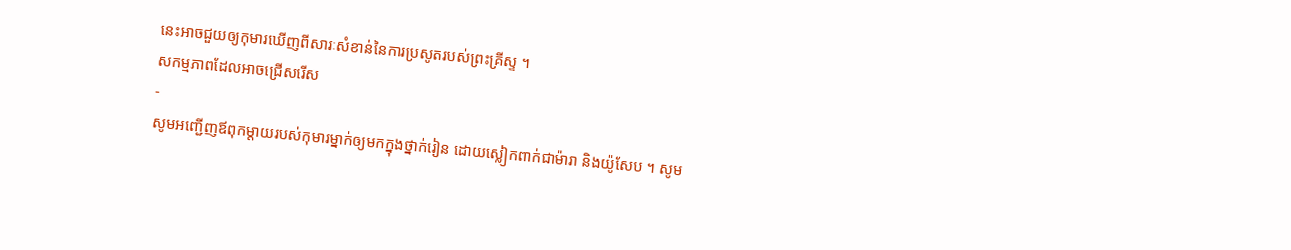នេះអាចជួយឲ្យកុមារឃើញពីសារៈសំខាន់នៃការប្រសូតរបស់ព្រះគ្រីស្ទ ។
សកម្មភាពដែលអាចជ្រើសរើស
-
សូមអញ្ជើញឪពុកម្ដាយរបស់កុមារម្នាក់ឲ្យមកក្នុងថ្នាក់រៀន ដោយស្លៀកពាក់ជាម៉ារា និងយ៉ូសែប ។ សូម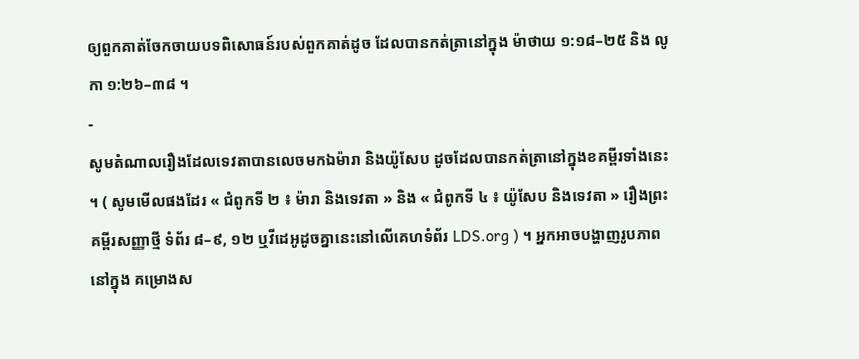ឲ្យពួកគាត់ចែកចាយបទពិសោធន៍របស់ពួកគាត់ដូច ដែលបានកត់ត្រានៅក្នុង ម៉ាថាយ ១:១៨–២៥ និង លូកា ១:២៦–៣៨ ។
-
សូមតំណាលរឿងដែលទេវតាបានលេចមកឯម៉ារា និងយ៉ូសែប ដូចដែលបានកត់ត្រានៅក្នុងខគម្ពីរទាំងនេះ ។ ( សូមមើលផងដែរ « ជំពូកទី ២ ៖ ម៉ារា និងទេវតា » និង « ជំពូកទី ៤ ៖ យ៉ូសែប និងទេវតា » រឿងព្រះគម្ពីរសញ្ញាថ្មី ទំព័រ ៨–៩, ១២ ឬវីដេអូដូចគ្នានេះនៅលើគេហទំព័រ LDS.org ) ។ អ្នកអាចបង្ហាញរូបភាពនៅក្នុង គម្រោងស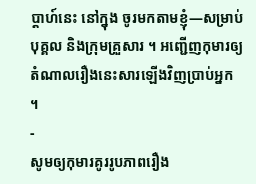ប្ដាហ៍នេះ នៅក្នុង ចូរមកតាមខ្ញុំ—សម្រាប់បុគ្គល និងក្រុមគ្រួសារ ។ អញ្ជើញកុមារឲ្យតំណាលរឿងនេះសារឡើងវិញប្រាប់អ្នក ។
-
សូមឲ្យកុមារគូររូបភាពរឿង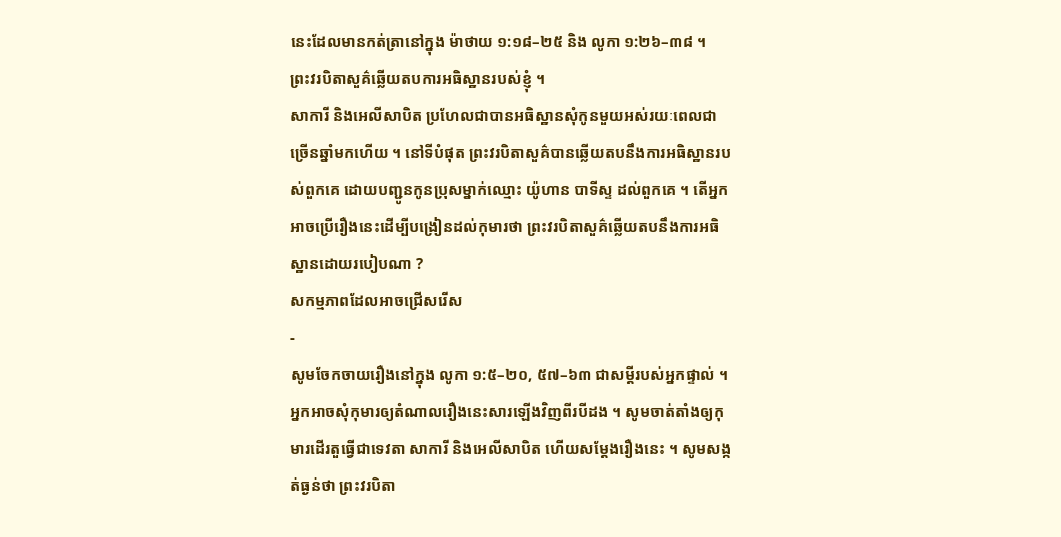នេះដែលមានកត់ត្រានៅក្នុង ម៉ាថាយ ១:១៨–២៥ និង លូកា ១:២៦–៣៨ ។
ព្រះវរបិតាសួគ៌ឆ្លើយតបការអធិស្ឋានរបស់ខ្ញុំ ។
សាការី និងអេលីសាបិត ប្រហែលជាបានអធិស្ឋានសុំកូនមួយអស់រយៈពេលជាច្រើនឆ្នាំមកហើយ ។ នៅទីបំផុត ព្រះវរបិតាសួគ៌បានឆ្លើយតបនឹងការអធិស្ឋានរបស់ពួកគេ ដោយបញ្ជូនកូនប្រុសម្នាក់ឈ្មោះ យ៉ូហាន បាទីស្ទ ដល់ពួកគេ ។ តើអ្នកអាចប្រើរឿងនេះដើម្បីបង្រៀនដល់កុមារថា ព្រះវរបិតាសួគ៌ឆ្លើយតបនឹងការអធិស្ឋានដោយរបៀបណា ?
សកម្មភាពដែលអាចជ្រើសរើស
-
សូមចែកចាយរឿងនៅក្នុង លូកា ១:៥–២០, ៥៧–៦៣ ជាសម្ដីរបស់អ្នកផ្ទាល់ ។ អ្នកអាចសុំកុមារឲ្យតំណាលរឿងនេះសារឡើងវិញពីរបីដង ។ សូមចាត់តាំងឲ្យកុមារដើរតួធ្វើជាទេវតា សាការី និងអេលីសាបិត ហើយសម្ដែងរឿងនេះ ។ សូមសង្កត់ធ្ងន់ថា ព្រះវរបិតា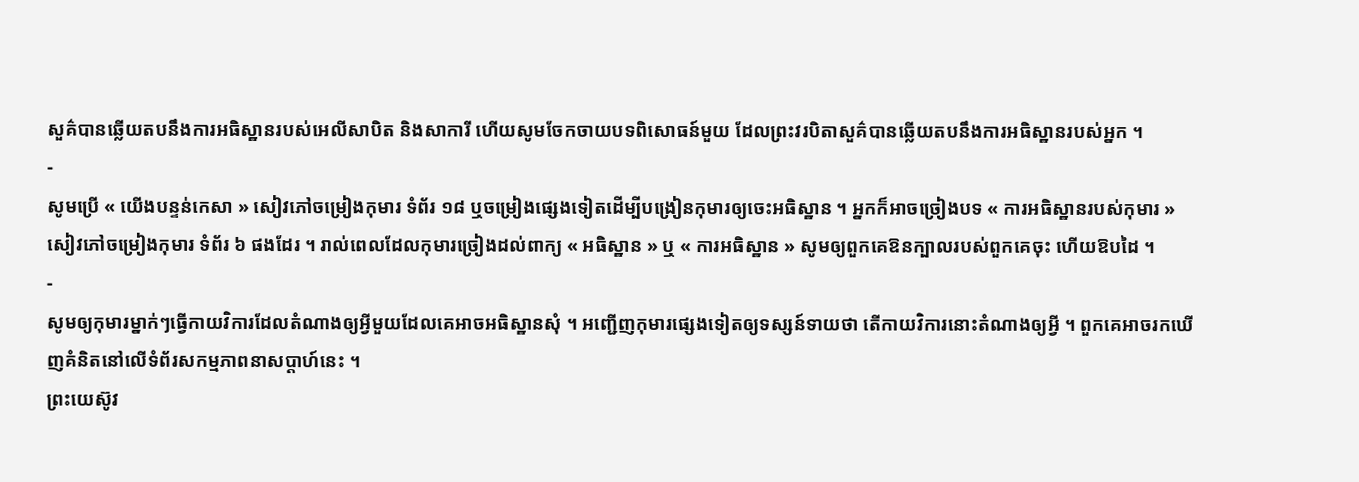សួគ៌បានឆ្លើយតបនឹងការអធិស្ឋានរបស់អេលីសាបិត និងសាការី ហើយសូមចែកចាយបទពិសោធន៍មួយ ដែលព្រះវរបិតាសួគ៌បានឆ្លើយតបនឹងការអធិស្ឋានរបស់អ្នក ។
-
សូមប្រើ « យើងបន្ទន់កេសា » សៀវភៅចម្រៀងកុមារ ទំព័រ ១៨ ឬចម្រៀងផ្សេងទៀតដើម្បីបង្រៀនកុមារឲ្យចេះអធិស្ឋាន ។ អ្នកក៏អាចច្រៀងបទ « ការអធិស្ឋានរបស់កុមារ » សៀវភៅចម្រៀងកុមារ ទំព័រ ៦ ផងដែរ ។ រាល់ពេលដែលកុមារច្រៀងដល់ពាក្យ « អធិស្ឋាន » ឬ « ការអធិស្ឋាន » សូមឲ្យពួកគេឱនក្បាលរបស់ពួកគេចុះ ហើយឱបដៃ ។
-
សូមឲ្យកុមារម្នាក់ៗធ្វើកាយវិការដែលតំណាងឲ្យអ្វីមួយដែលគេអាចអធិស្ឋានសុំ ។ អញ្ជើញកុមារផ្សេងទៀតឲ្យទស្សន៍ទាយថា តើកាយវិការនោះតំណាងឲ្យអ្វី ។ ពួកគេអាចរកឃើញគំនិតនៅលើទំព័រសកម្មភាពនាសប្ដាហ៍នេះ ។
ព្រះយេស៊ូវ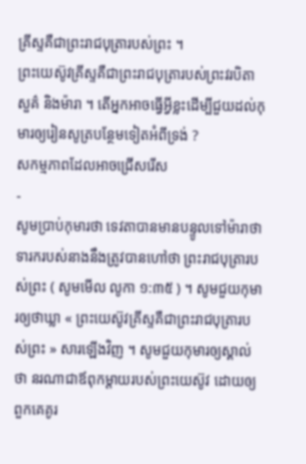គ្រីស្ទគឺជាព្រះរាជបុត្រារបស់ព្រះ ។
ព្រះយេស៊ូវគ្រីស្ទគឺជាព្រះរាជបុត្រារបស់ព្រះវរបិតាសួគ៌ និងម៉ារា ។ តើអ្នកអាចធ្វើអ្វីខ្លះដើម្បីជួយដល់កុមារឲ្យរៀនសូត្របន្ថែមទៀតអំពីទ្រង់ ?
សកម្មភាពដែលអាចជ្រើសរើស
-
សូមប្រាប់កុមារថា ទេវតាបានមានបន្ទូលទៅម៉ារាថា ទារករបស់នាងនឹងត្រូវបានហៅថា ព្រះរាជបុត្រារបស់ព្រះ ( សូមមើល លូកា ១:៣៥ ) ។ សូមជួយកុមារឲ្យថាឃ្លា « ព្រះយេស៊ូវគ្រីស្ទគឺជាព្រះរាជបុត្រារបស់ព្រះ » សារឡើងវិញ ។ សូមជួយកុមារឲ្យស្គាល់ថា នរណាជាឪពុកម្ដាយរបស់ព្រះយេស៊ូវ ដោយឲ្យពួកគេគូរ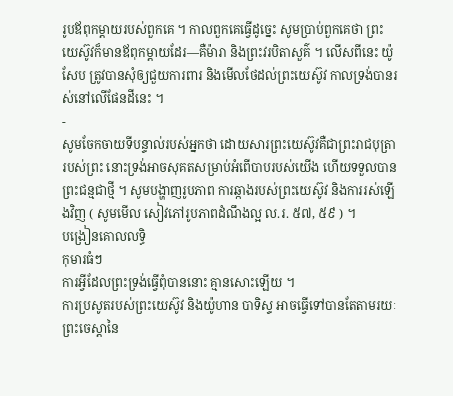រូបឪពុកម្ដាយរបស់ពួកគេ ។ កាលពួកគេធ្វើដូច្នេះ សូមប្រាប់ពួកគេថា ព្រះយេស៊ូវក៏មានឪពុកម្ដាយដែរ—គឺម៉ារា និងព្រះវរបិតាសួគ៌ ។ លើសពីនេះ យ៉ូសែប ត្រូវបានសុំឲ្យជួយការពារ និងមើលថែដល់ព្រះយេស៊ូវ កាលទ្រង់បានរស់នៅលើផែនដីនេះ ។
-
សូមចែកចាយទីបន្ទាល់របស់អ្នកថា ដោយសារព្រះយេស៊ូវគឺជាព្រះរាជបុត្រារបស់ព្រះ នោះទ្រង់អាចសុគតសម្រាប់អំពើបាបរបស់យើង ហើយទទួលបានព្រះជន្មជាថ្មី ។ សូមបង្ហាញរូបភាព ការឆ្កាងរបស់ព្រះយេស៊ូវ និងការរស់ឡើងវិញ ( សូមមើល សៀវភៅរូបភាពដំណឹងល្អ ល.រ. ៥៧, ៥៩ ) ។
បង្រៀនគោលលទ្ធិ
កុមារធំៗ
ការអ្វីដែលព្រះទ្រង់ធ្វើពុំបាននោះ គ្មានសោះឡើយ ។
ការប្រសូតរបស់ព្រះយេស៊ូវ និងយ៉ូហាន បាទិស្ទ អាចធ្វើទៅបានតែតាមរយៈព្រះចេស្ដានៃ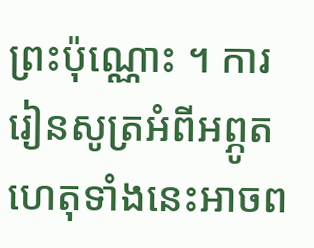ព្រះប៉ុណ្ណោះ ។ ការរៀនសូត្រអំពីអព្ភូតហេតុទាំងនេះអាចព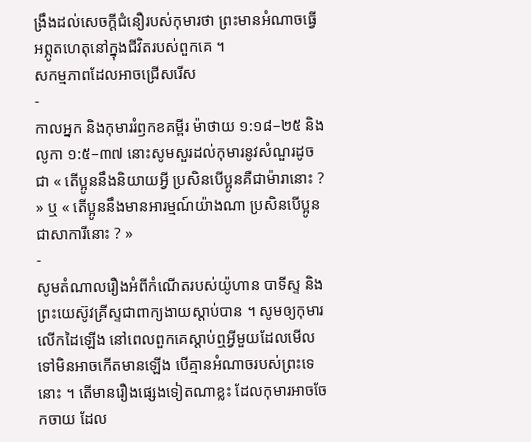ង្រឹងដល់សេចក្ដីជំនឿរបស់កុមារថា ព្រះមានអំណាចធ្វើអព្ភូតហេតុនៅក្នុងជីវិតរបស់ពួកគេ ។
សកម្មភាពដែលអាចជ្រើសរើស
-
កាលអ្នក និងកុមាររំឭកខគម្ពីរ ម៉ាថាយ ១:១៨–២៥ និង លូកា ១:៥–៣៧ នោះសូមសួរដល់កុមារនូវសំណួរដូចជា « តើប្អូននឹងនិយាយអ្វី ប្រសិនបើប្អូនគឺជាម៉ារានោះ ? » ឬ « តើប្អូននឹងមានអារម្មណ៍យ៉ាងណា ប្រសិនបើប្អូនជាសាការីនោះ ? »
-
សូមតំណាលរឿងអំពីកំណើតរបស់យ៉ូហាន បាទីស្ទ និងព្រះយេស៊ូវគ្រីស្ទជាពាក្យងាយស្ដាប់បាន ។ សូមឲ្យកុមារលើកដៃឡើង នៅពេលពួកគេស្ដាប់ឮអ្វីមួយដែលមើលទៅមិនអាចកើតមានឡើង បើគ្មានអំណាចរបស់ព្រះទេនោះ ។ តើមានរឿងផ្សេងទៀតណាខ្លះ ដែលកុមារអាចចែកចាយ ដែល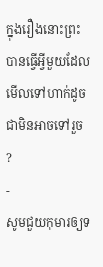ក្នុងរឿងនោះព្រះបានធ្វើអ្វីមួយដែលមើលទៅហាក់ដូចជាមិនអាចទៅរួច ?
-
សូមជួយកុមារឲ្យទ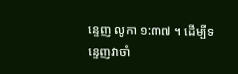ន្ទេញ លូកា ១:៣៧ ។ ដើម្បីទន្ទេញវាចាំ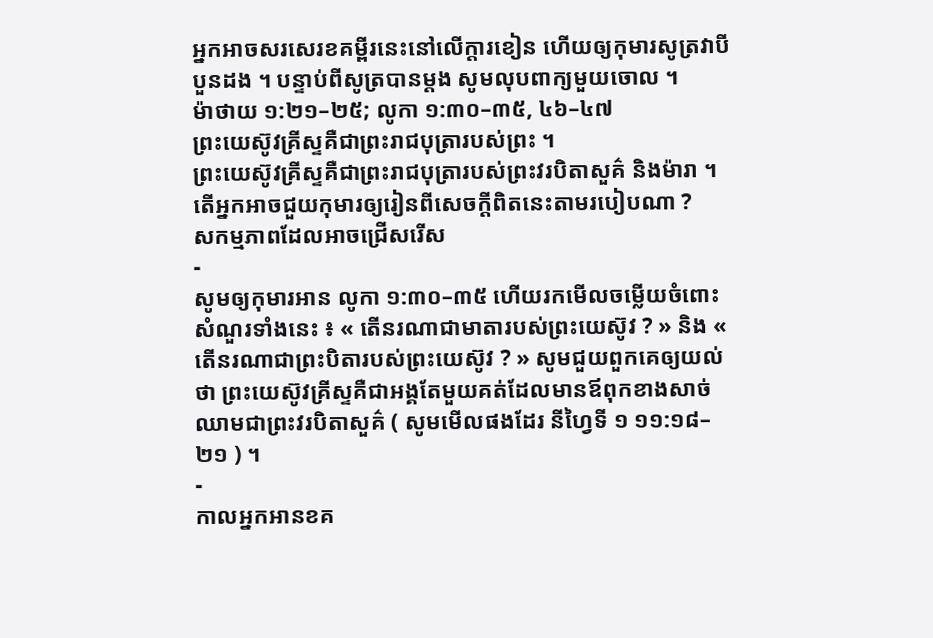អ្នកអាចសរសេរខគម្ពីរនេះនៅលើក្ដារខៀន ហើយឲ្យកុមារសូត្រវាបីបួនដង ។ បន្ទាប់ពីសូត្របានម្ដង សូមលុបពាក្យមួយចោល ។
ម៉ាថាយ ១:២១–២៥; លូកា ១:៣០–៣៥, ៤៦–៤៧
ព្រះយេស៊ូវគ្រីស្ទគឺជាព្រះរាជបុត្រារបស់ព្រះ ។
ព្រះយេស៊ូវគ្រីស្ទគឺជាព្រះរាជបុត្រារបស់ព្រះវរបិតាសួគ៌ និងម៉ារា ។ តើអ្នកអាចជួយកុមារឲ្យរៀនពីសេចក្ដីពិតនេះតាមរបៀបណា ?
សកម្មភាពដែលអាចជ្រើសរើស
-
សូមឲ្យកុមារអាន លូកា ១:៣០–៣៥ ហើយរកមើលចម្លើយចំពោះសំណួរទាំងនេះ ៖ « តើនរណាជាមាតារបស់ព្រះយេស៊ូវ ? » និង « តើនរណាជាព្រះបិតារបស់ព្រះយេស៊ូវ ? » សូមជួយពួកគេឲ្យយល់ថា ព្រះយេស៊ូវគ្រីស្ទគឺជាអង្គតែមួយគត់ដែលមានឪពុកខាងសាច់ឈាមជាព្រះវរបិតាសួគ៌ ( សូមមើលផងដែរ នីហ្វៃទី ១ ១១:១៨–២១ ) ។
-
កាលអ្នកអានខគ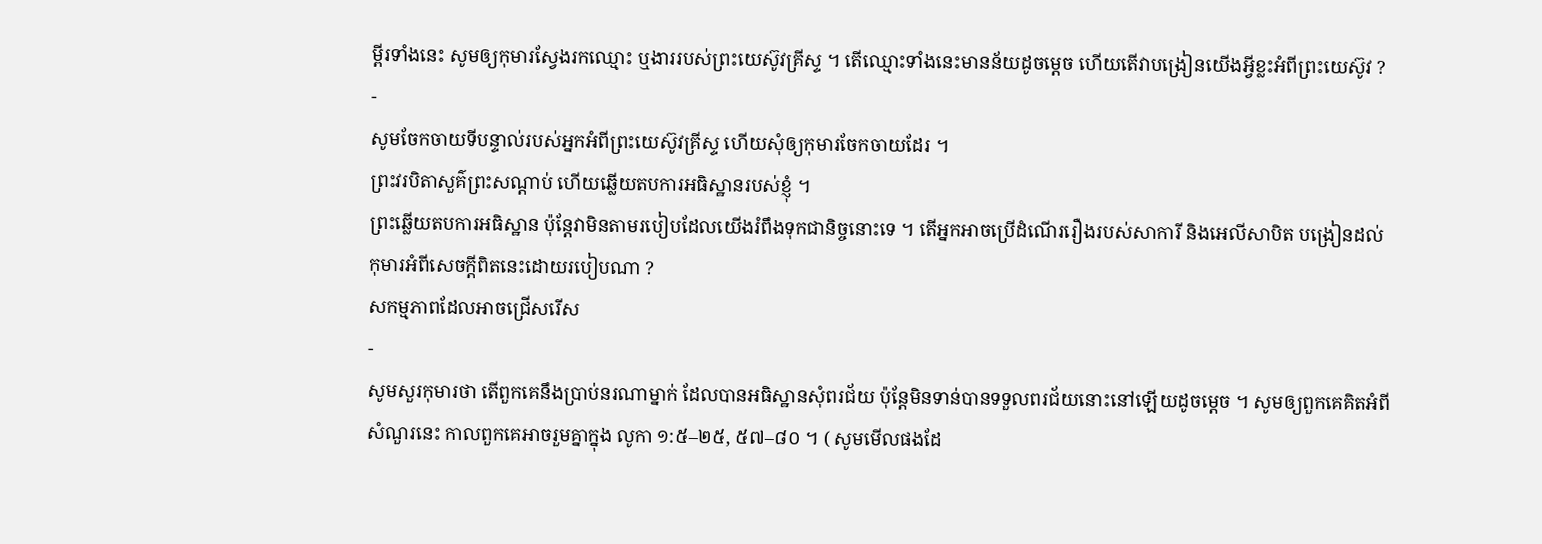ម្ពីរទាំងនេះ សូមឲ្យកុមារស្វែងរកឈ្មោះ ឬងាររបស់ព្រះយេស៊ូវគ្រីស្ទ ។ តើឈ្មោះទាំងនេះមានន័យដូចម្ដេច ហើយតើវាបង្រៀនយើងអ្វីខ្លះអំពីព្រះយេស៊ូវ ?
-
សូមចែកចាយទីបន្ទាល់របស់អ្នកអំពីព្រះយេស៊ូវគ្រីស្ទ ហើយសុំឲ្យកុមារចែកចាយដែរ ។
ព្រះវរបិតាសួគ៌ព្រះសណ្ដាប់ ហើយឆ្លើយតបការអធិស្ឋានរបស់ខ្ញុំ ។
ព្រះឆ្លើយតបការអធិស្ឋាន ប៉ុន្ដែវាមិនតាមរបៀបដែលយើងរំពឹងទុកជានិច្ចនោះទេ ។ តើអ្នកអាចប្រើដំណើររឿងរបស់សាការី និងអេលីសាបិត បង្រៀនដល់កុមារអំពីសេចក្ដីពិតនេះដោយរបៀបណា ?
សកម្មភាពដែលអាចជ្រើសរើស
-
សូមសួរកុមារថា តើពួកគេនឹងប្រាប់នរណាម្នាក់ ដែលបានអធិស្ឋានសុំពរជ័យ ប៉ុន្ដែមិនទាន់បានទទួលពរជ័យនោះនៅឡើយដូចម្ដេច ។ សូមឲ្យពួកគេគិតអំពីសំណួរនេះ កាលពួកគេអាចរួមគ្នាក្នុង លូកា ១:៥–២៥, ៥៧–៨០ ។ ( សូមមើលផងដែ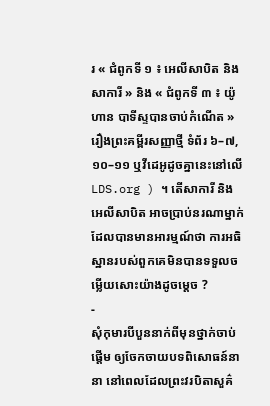រ « ជំពូកទី ១ ៖ អេលីសាបិត និងសាការី » និង « ជំពូកទី ៣ ៖ យ៉ូហាន បាទីស្ទបានចាប់កំណើត » រឿងព្រះគម្ពីរសញ្ញាថ្មី ទំព័រ ៦–៧, ១០–១១ ឬវីដេអូដូចគ្នានេះនៅលើ LDS.org ) ។ តើសាការី និងអេលីសាបិត អាចប្រាប់នរណាម្នាក់ដែលបានមានអារម្មណ៍ថា ការអធិស្ឋានរបស់ពួកគេមិនបានទទួលចម្លើយសោះយ៉ាងដូចម្ដេច ?
-
សុំកុមារបីបួននាក់ពីមុនថ្នាក់ចាប់ផ្ដើម ឲ្យចែកចាយបទពិសោធន៍នានា នៅពេលដែលព្រះវរបិតាសួគ៌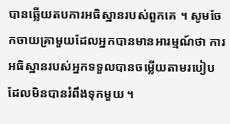បានឆ្លើយតបការអធិស្ឋានរបស់ពួកគេ ។ សូមចែកចាយគ្រាមួយដែលអ្នកបានមានអារម្មណ៍ថា ការអធិស្ឋានរបស់អ្នកទទួលបានចម្លើយតាមរបៀបដែលមិនបានរំពឹងទុកមួយ ។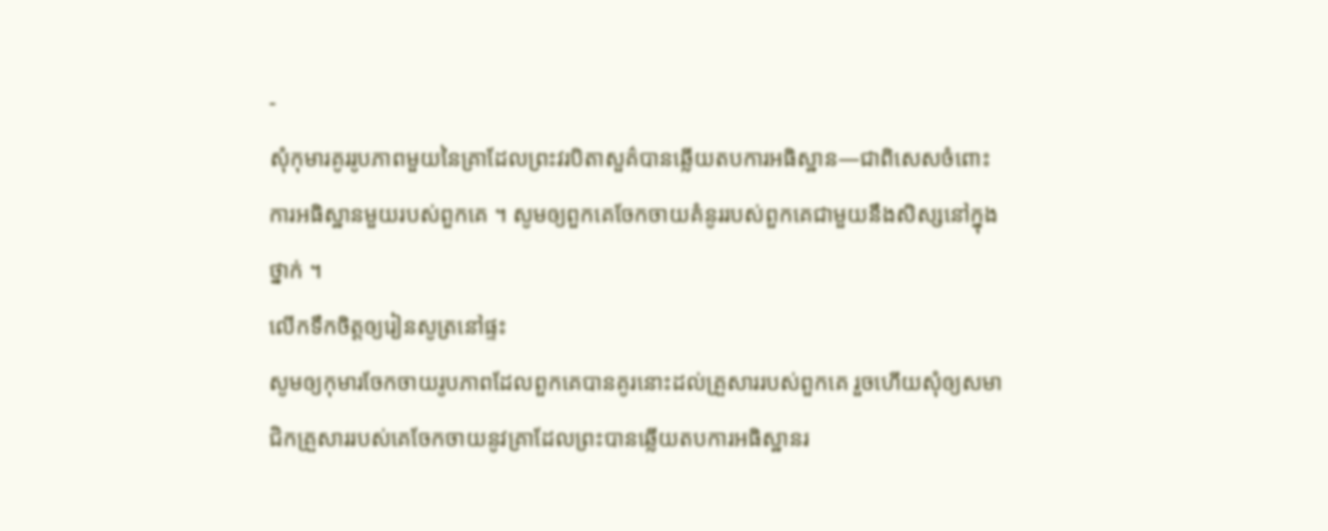-
សុំកុមារគូររូបភាពមួយនៃគ្រាដែលព្រះវរបិតាសួគ៌បានឆ្លើយតបការអធិស្ឋាន—ជាពិសេសចំពោះការអធិស្ឋានមួយរបស់ពួកគេ ។ សូមឲ្យពួកគេចែកចាយគំនូររបស់ពួកគេជាមួយនឹងសិស្សនៅក្នុងថ្នាក់ ។
លើកទឹកចិត្តឲ្យរៀនសូត្រនៅផ្ទះ
សូមឲ្យកុមារចែកចាយរូបភាពដែលពួកគេបានគូរនោះដល់គ្រួសាររបស់ពួកគេ រួចហើយសុំឲ្យសមាជិកគ្រួសាររបស់គេចែកចាយនូវគ្រាដែលព្រះបានឆ្លើយតបការអធិស្ឋានរ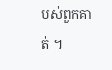បស់ពួកគាត់ ។